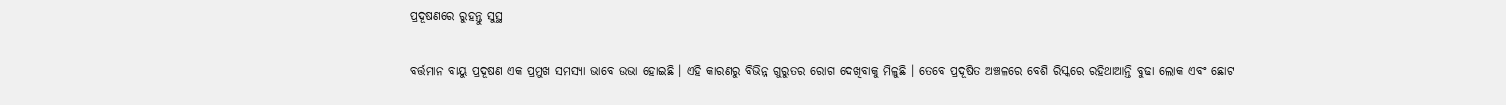ପ୍ରଦୂଷଣରେ ରୁହନ୍ତୁ ସୁସ୍ଥ

ବର୍ତ୍ତମାନ ବାୟୁ ପ୍ରଦୂଷଣ ଏକ ପ୍ରମୁଖ ସମସ୍ୟା ଭାବେ ଉଭା ହୋଇଛି । ଏହି କାରଣରୁ ବିଭିନ୍ନ ଗୁରୁତର ରୋଗ ଦେଖିବାକୁ ମିଳୁଛି । ତେବେ ପ୍ରଦୂଷିତ ଅଞ୍ଚଳରେ ବେଶି ରିସ୍କରେ ରହିଥାଆନ୍ତି ବୁଢା ଲୋକ ଏବଂ ଛୋଟ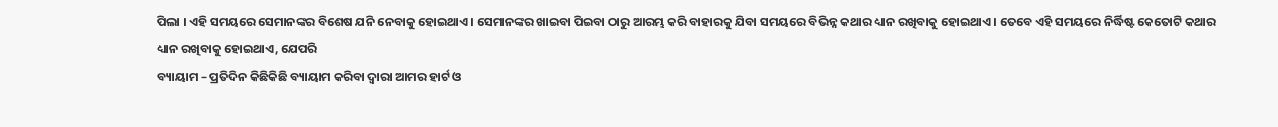ପିଲା । ଏହି ସମୟରେ ସେମାନଙ୍କର ବିଶେଷ ଯନି ନେବାକୁ ହୋଇଥାଏ । ସେମାନଙ୍କର ଖାଇବା ପିଇବା ଠାରୁ ଆରମ୍ଭ କରି ବାହାରକୁ ଯିବା ସମୟରେ ବିଭିନ୍ନ କଥାର ଧ୍ୟାନ ରଖିବାକୁ ହୋଇଥାଏ । ତେବେ ଏହି ସମୟରେ ନିର୍ଦ୍ଧିଷ୍ଟ କେତୋଟି କଥାର ଧ୍ୟାନ ରଖିବାକୁ ହୋଇଥାଏ, ଯେପରି
ବ୍ୟାୟାମ – ପ୍ରତିଦିନ କିଛିକିଛି ବ୍ୟାୟାମ କରିବା ଦ୍ୱାରା ଆମର ହାର୍ଟ ଓ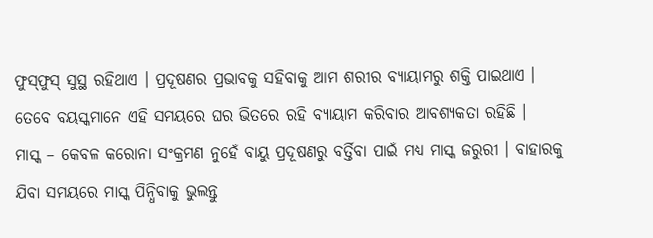ଫୁସ୍‌ଫୁସ୍‌ ସୁସ୍ଥ ରହିଥାଏ । ପ୍ରଦୂଷଣର ପ୍ରଭାବକୁ ସହିବାକୁ ଆମ ଶରୀର ବ୍ୟାୟାମରୁ ଶକ୍ତି ପାଇଥାଏ । ତେବେ ବୟସ୍କମାନେ ଏହି ସମୟରେ ଘର ଭିତରେ ରହି ବ୍ୟାୟାମ କରିବାର ଆବଶ୍ୟକତା ରହିଛି ।
ମାସ୍କ – କେବଳ କରୋନା ସଂକ୍ରମଣ ନୁହେଁ ବାୟୁ ପ୍ରଦୂଷଣରୁ ବର୍ତ୍ତିବା ପାଇଁ ମଧ୍ୟ ମାସ୍କ ଜରୁରୀ । ବାହାରକୁ ଯିବା ସମୟରେ ମାସ୍କ ପିନ୍ଧିବାକୁ ଭୁଲନ୍ତୁ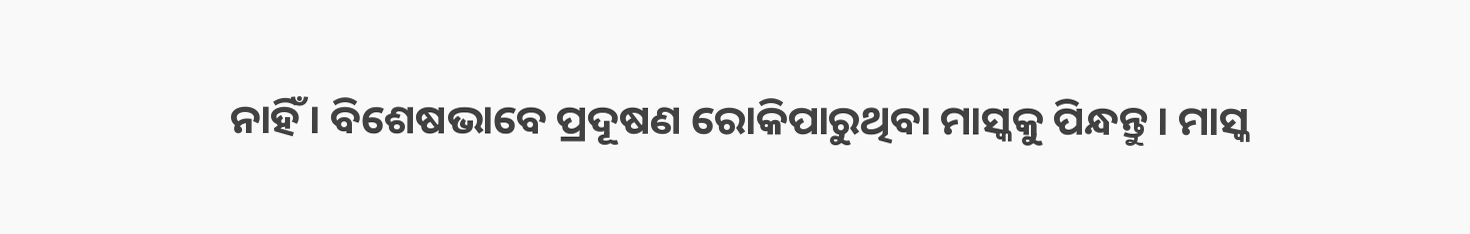ନାହିଁ । ବିଶେଷଭାବେ ପ୍ରଦୂଷଣ ରୋକିପାରୁଥିବା ମାସ୍କକୁ ପିନ୍ଧନ୍ତୁ । ମାସ୍କ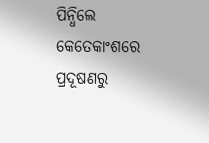ପିନ୍ଧିଲେ କେତେକାଂଶରେ ପ୍ରଦୂଷଣରୁ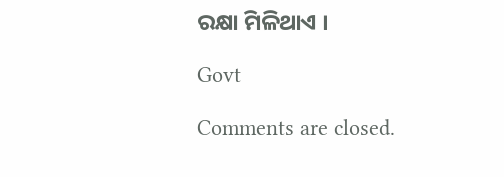ରକ୍ଷା ମିଳିଥାଏ ।

Govt

Comments are closed.